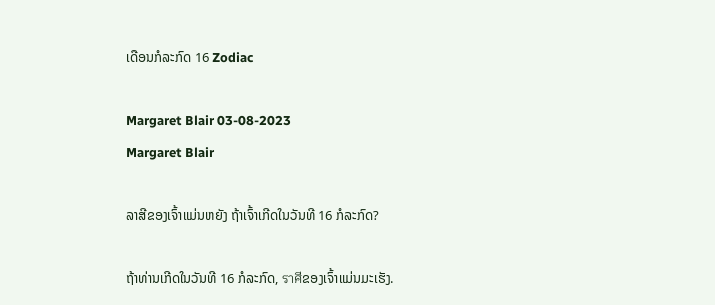ເດືອນກໍລະກົດ 16 Zodiac

Margaret Blair 03-08-2023
Margaret Blair

ລາສີຂອງເຈົ້າແມ່ນຫຍັງ ຖ້າເຈົ້າເກີດໃນວັນທີ 16 ກໍລະກົດ?

ຖ້າທ່ານເກີດໃນວັນທີ 16 ກໍລະກົດ, ราศีຂອງເຈົ້າແມ່ນມະເຮັງ.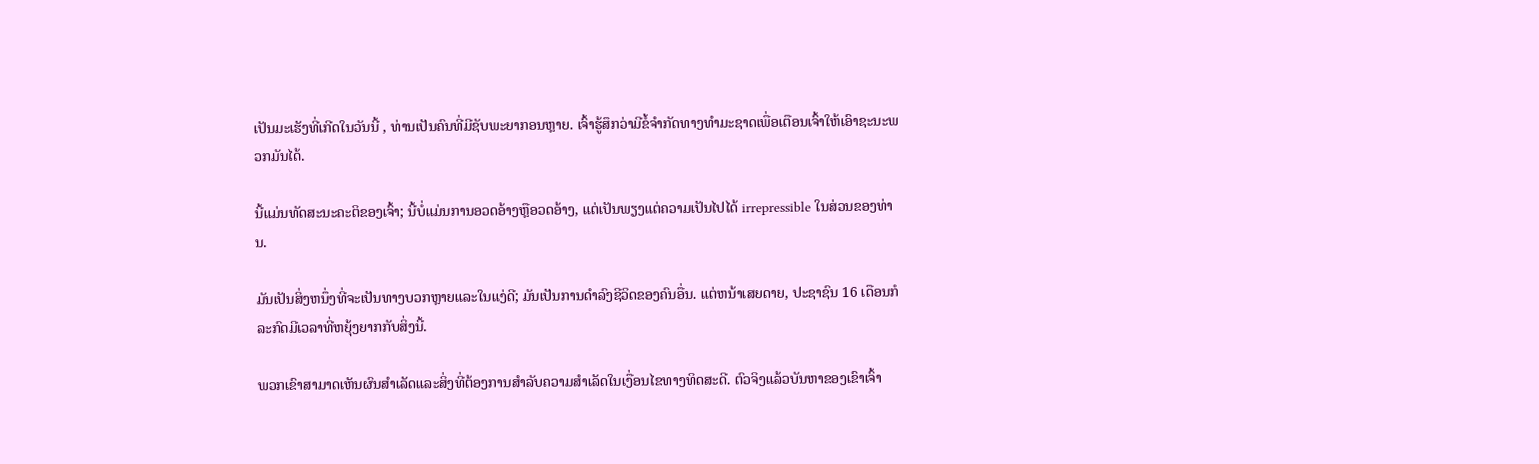ເປັນມະເຮັງທີ່ເກີດໃນວັນນີ້ , ທ່ານເປັນຄົນທີ່ມີຊັບພະຍາກອນຫຼາຍ. ເຈົ້າຮູ້ສຶກວ່າມີຂໍ້ຈຳກັດທາງທໍາມະຊາດເພື່ອເຕືອນເຈົ້າໃຫ້ເອົາຊະນະພວກມັນໄດ້.

ນີ້ແມ່ນທັດສະນະຄະຕິຂອງເຈົ້າ; ນີ້ບໍ່ແມ່ນການອວດອ້າງຫຼືອວດອ້າງ, ແຕ່ເປັນພຽງແຕ່ຄວາມເປັນໄປໄດ້ irrepressible ໃນສ່ວນຂອງທ່ານ.

ມັນເປັນສິ່ງຫນຶ່ງທີ່ຈະເປັນທາງບວກຫຼາຍແລະໃນແງ່ດີ; ມັນເປັນການດໍາລົງຊີວິດຂອງຄົນອື່ນ. ແຕ່ຫນ້າເສຍດາຍ, ປະຊາຊົນ 16 ເດືອນກໍລະກົດມີເວລາທີ່ຫຍຸ້ງຍາກກັບສິ່ງນີ້.

ພວກເຂົາສາມາດເຫັນຜົນສໍາເລັດແລະສິ່ງທີ່ຕ້ອງການສໍາລັບຄວາມສໍາເລັດໃນເງື່ອນໄຂທາງທິດສະດີ. ຕົວຈິງແລ້ວບັນຫາຂອງເຂົາເຈົ້າ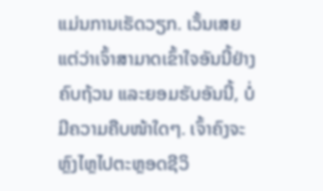ແມ່ນການເຮັດວຽກ. ເວັ້ນເສຍແຕ່ວ່າເຈົ້າສາມາດເຂົ້າໃຈອັນນີ້ຢ່າງຄົບຖ້ວນ ແລະຍອມຮັບອັນນີ້, ບໍ່ມີຄວາມຄືບໜ້າໃດໆ. ເຈົ້າຄົງຈະຫຼົງໄຫຼໄປຕະຫຼອດຊີວິ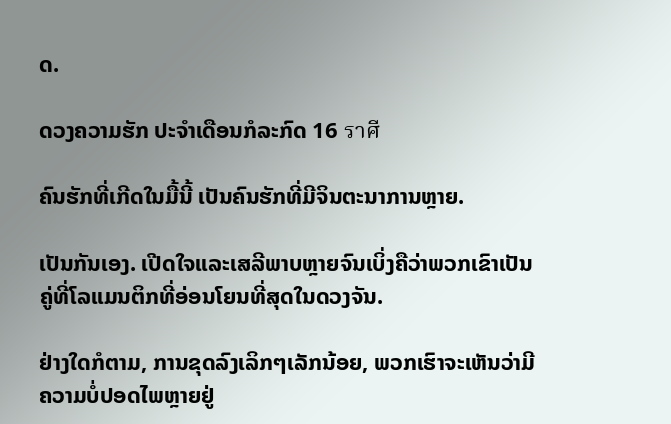ດ.

ດວງຄວາມຮັກ ປະຈຳເດືອນກໍລະກົດ 16 ราศี

ຄົນຮັກທີ່ເກີດໃນມື້ນີ້ ເປັນຄົນຮັກທີ່ມີຈິນຕະນາການຫຼາຍ.

ເປັນກັນເອງ. ເປີດໃຈແລະເສລີພາບຫຼາຍຈົນເບິ່ງຄືວ່າພວກເຂົາເປັນຄູ່ທີ່ໂລແມນຕິກທີ່ອ່ອນໂຍນທີ່ສຸດໃນດວງຈັນ.

ຢ່າງໃດກໍຕາມ, ການຂຸດລົງເລິກໆເລັກນ້ອຍ, ພວກເຮົາຈະເຫັນວ່າມີຄວາມບໍ່ປອດໄພຫຼາຍຢູ່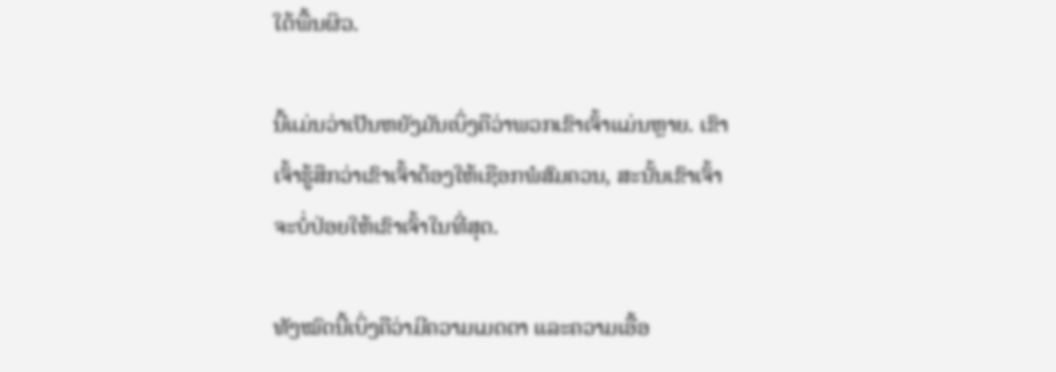ໃຕ້ພື້ນຜິວ.

ນີ້ແມ່ນວ່າເປັນຫຍັງມັນເບິ່ງຄືວ່າພວກເຂົາເຈົ້າແມ່ນຫຼາຍ. ເຂົາເຈົ້າຮູ້ສຶກວ່າເຂົາເຈົ້າຕ້ອງໃຫ້ເຊືອກພໍສົມຄວນ, ສະນັ້ນເຂົາເຈົ້າຈະບໍ່ປ່ອຍໃຫ້ເຂົາເຈົ້າໃນທີ່ສຸດ.

ທັງໝົດນີ້ເບິ່ງຄືວ່າມີຄວາມເມດຕາ ແລະຄວາມເອື້ອ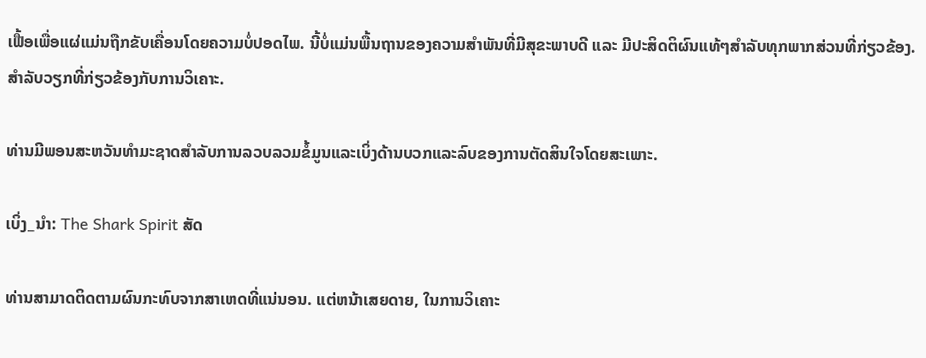ເຟື້ອເພື່ອແຜ່ແມ່ນຖືກຂັບເຄື່ອນໂດຍຄວາມບໍ່ປອດໄພ. ນີ້ບໍ່ແມ່ນພື້ນຖານຂອງຄວາມສຳພັນທີ່ມີສຸຂະພາບດີ ແລະ ມີປະສິດຕິຜົນແທ້ໆສຳລັບທຸກພາກສ່ວນທີ່ກ່ຽວຂ້ອງ. ສໍາລັບວຽກທີ່ກ່ຽວຂ້ອງກັບການວິເຄາະ.

ທ່ານມີພອນສະຫວັນທໍາມະຊາດສໍາລັບການລວບລວມຂໍ້ມູນແລະເບິ່ງດ້ານບວກແລະລົບຂອງການຕັດສິນໃຈໂດຍສະເພາະ.

ເບິ່ງ_ນຳ: The Shark Spirit ສັດ

ທ່ານສາມາດຕິດຕາມຜົນກະທົບຈາກສາເຫດທີ່ແນ່ນອນ. ແຕ່ຫນ້າເສຍດາຍ, ໃນການວິເຄາະ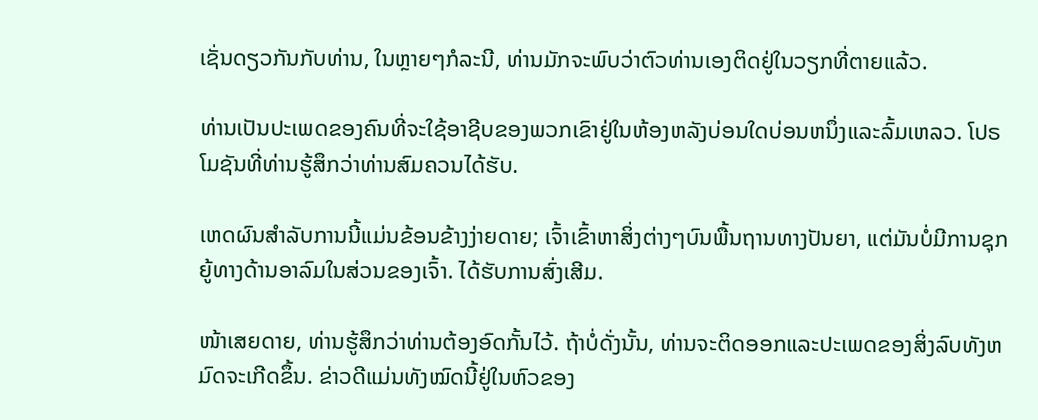ເຊັ່ນດຽວກັນກັບທ່ານ, ໃນຫຼາຍໆກໍລະນີ, ທ່ານມັກຈະພົບວ່າຕົວທ່ານເອງຕິດຢູ່ໃນວຽກທີ່ຕາຍແລ້ວ.

ທ່ານເປັນປະເພດຂອງຄົນທີ່ຈະໃຊ້ອາຊີບຂອງພວກເຂົາຢູ່ໃນຫ້ອງຫລັງບ່ອນໃດບ່ອນຫນຶ່ງແລະລົ້ມເຫລວ. ໂປຣໂມຊັນທີ່ທ່ານຮູ້ສຶກວ່າທ່ານສົມຄວນໄດ້ຮັບ.

ເຫດຜົນສໍາລັບການນີ້ແມ່ນຂ້ອນຂ້າງງ່າຍດາຍ; ເຈົ້າເຂົ້າຫາສິ່ງຕ່າງໆບົນພື້ນຖານທາງປັນຍາ, ແຕ່ມັນບໍ່ມີການຊຸກຍູ້ທາງດ້ານອາລົມໃນສ່ວນຂອງເຈົ້າ. ໄດ້ຮັບການສົ່ງເສີມ.

ໜ້າເສຍດາຍ, ທ່ານຮູ້ສຶກວ່າທ່ານຕ້ອງອົດກັ້ນໄວ້. ຖ້າບໍ່ດັ່ງນັ້ນ, ທ່ານຈະຕິດອອກແລະປະເພດຂອງສິ່ງລົບທັງຫມົດຈະເກີດຂຶ້ນ. ຂ່າວດີແມ່ນທັງໝົດນີ້ຢູ່ໃນຫົວຂອງ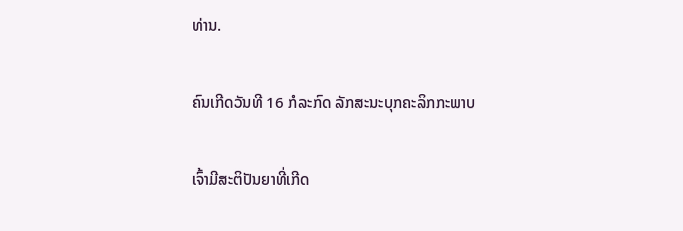ທ່ານ.

ຄົນເກີດວັນທີ 16 ກໍລະກົດ ລັກສະນະບຸກຄະລິກກະພາບ

ເຈົ້າມີສະຕິປັນຍາທີ່ເກີດ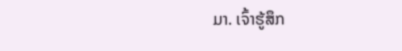ມາ. ເຈົ້າຮູ້ສຶກ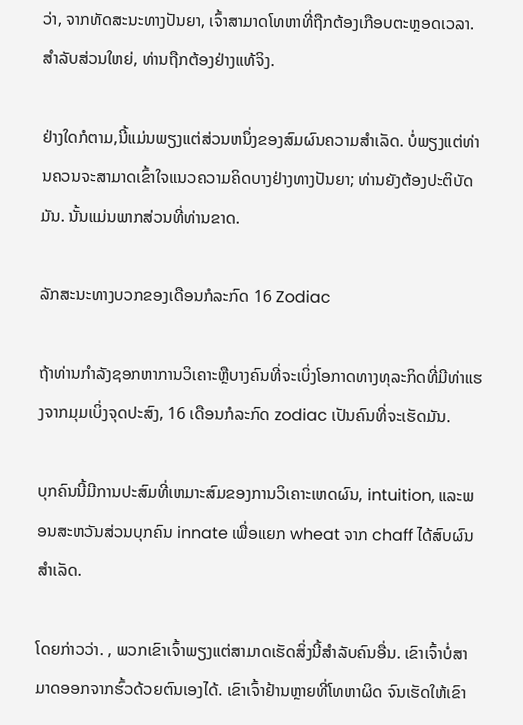ວ່າ, ຈາກທັດສະນະທາງປັນຍາ, ເຈົ້າສາມາດໂທຫາທີ່ຖືກຕ້ອງເກືອບຕະຫຼອດເວລາ. ສໍາລັບສ່ວນໃຫຍ່, ທ່ານຖືກຕ້ອງຢ່າງແທ້ຈິງ.

ຢ່າງໃດກໍຕາມ,ນີ້ແມ່ນພຽງແຕ່ສ່ວນຫນຶ່ງຂອງສົມຜົນຄວາມສໍາເລັດ. ບໍ່ພຽງແຕ່ທ່ານຄວນຈະສາມາດເຂົ້າໃຈແນວຄວາມຄິດບາງຢ່າງທາງປັນຍາ; ທ່ານຍັງຕ້ອງປະຕິບັດມັນ. ນັ້ນແມ່ນພາກສ່ວນທີ່ທ່ານຂາດ.

ລັກສະນະທາງບວກຂອງເດືອນກໍລະກົດ 16 Zodiac

ຖ້າທ່ານກໍາລັງຊອກຫາການວິເຄາະຫຼືບາງຄົນທີ່ຈະເບິ່ງໂອກາດທາງທຸລະກິດທີ່ມີທ່າແຮງຈາກມຸມເບິ່ງຈຸດປະສົງ, 16 ເດືອນກໍລະກົດ zodiac ເປັນຄົນທີ່ຈະເຮັດມັນ.

ບຸກຄົນນີ້ມີການປະສົມທີ່ເຫມາະສົມຂອງການວິເຄາະເຫດຜົນ, intuition, ແລະພອນສະຫວັນສ່ວນບຸກຄົນ innate ເພື່ອແຍກ wheat ຈາກ chaff ໄດ້ສົບຜົນສໍາເລັດ.

ໂດຍກ່າວວ່າ. , ພວກເຂົາເຈົ້າພຽງແຕ່ສາມາດເຮັດສິ່ງນີ້ສໍາລັບຄົນອື່ນ. ເຂົາເຈົ້າບໍ່ສາມາດອອກຈາກຮົ້ວດ້ວຍຕົນເອງໄດ້. ເຂົາເຈົ້າຢ້ານຫຼາຍທີ່ໂທຫາຜິດ ຈົນເຮັດໃຫ້ເຂົາ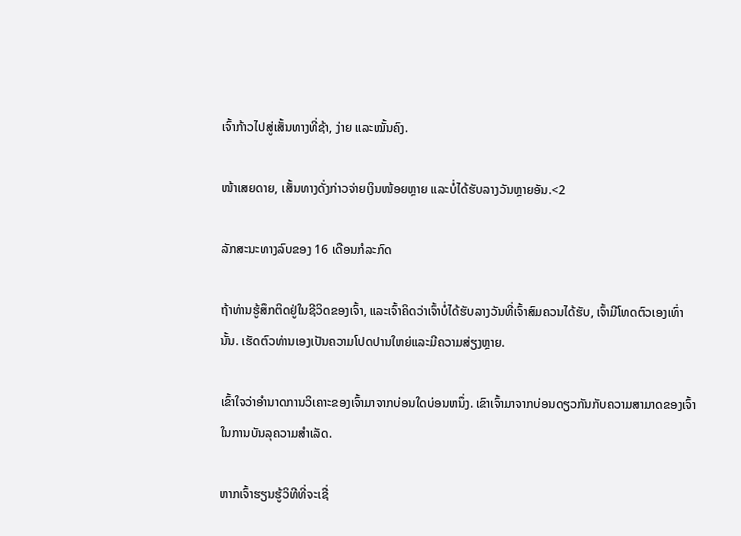ເຈົ້າກ້າວໄປສູ່ເສັ້ນທາງທີ່ຊ້າ, ງ່າຍ ແລະໝັ້ນຄົງ.

ໜ້າເສຍດາຍ, ເສັ້ນທາງດັ່ງກ່າວຈ່າຍເງິນໜ້ອຍຫຼາຍ ແລະບໍ່ໄດ້ຮັບລາງວັນຫຼາຍອັນ.<2

ລັກສະນະທາງລົບຂອງ 16 ເດືອນກໍລະກົດ

ຖ້າທ່ານຮູ້ສຶກຕິດຢູ່ໃນຊີວິດຂອງເຈົ້າ, ແລະເຈົ້າຄິດວ່າເຈົ້າບໍ່ໄດ້ຮັບລາງວັນທີ່ເຈົ້າສົມຄວນໄດ້ຮັບ, ເຈົ້າມີໂທດຕົວເອງເທົ່ານັ້ນ. ເຮັດຕົວທ່ານເອງເປັນຄວາມໂປດປານໃຫຍ່ແລະມີຄວາມສ່ຽງຫຼາຍ.

ເຂົ້າໃຈວ່າອໍານາດການວິເຄາະຂອງເຈົ້າມາຈາກບ່ອນໃດບ່ອນຫນຶ່ງ. ເຂົາເຈົ້າມາຈາກບ່ອນດຽວກັນກັບຄວາມສາມາດຂອງເຈົ້າໃນການບັນລຸຄວາມສໍາເລັດ.

ຫາກເຈົ້າຮຽນຮູ້ວິທີທີ່ຈະເຊື່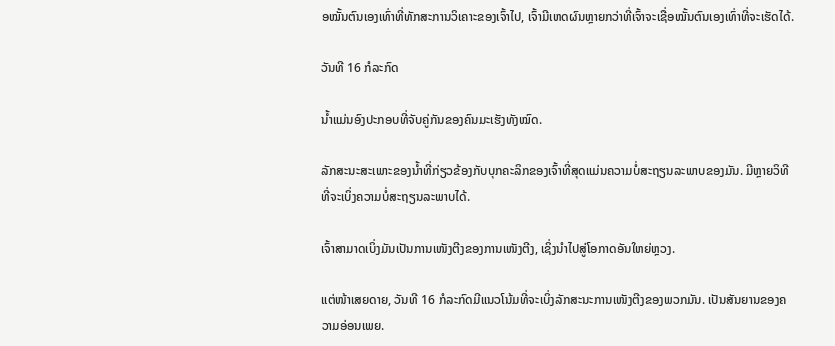ອໝັ້ນຕົນເອງເທົ່າທີ່ທັກສະການວິເຄາະຂອງເຈົ້າໄປ, ເຈົ້າມີເຫດຜົນຫຼາຍກວ່າທີ່ເຈົ້າຈະເຊື່ອໝັ້ນຕົນເອງເທົ່າທີ່ຈະເຮັດໄດ້.

ວັນທີ 16 ກໍລະກົດ

ນ້ຳແມ່ນອົງປະກອບທີ່ຈັບຄູ່ກັນຂອງຄົນມະເຮັງທັງໝົດ.

ລັກສະນະສະເພາະຂອງນໍ້າທີ່ກ່ຽວຂ້ອງກັບບຸກຄະລິກຂອງເຈົ້າທີ່ສຸດແມ່ນຄວາມບໍ່ສະຖຽນລະພາບຂອງມັນ. ມີຫຼາຍວິທີທີ່ຈະເບິ່ງຄວາມບໍ່ສະຖຽນລະພາບໄດ້.

ເຈົ້າສາມາດເບິ່ງມັນເປັນການເໜັງຕີງຂອງການເໜັງຕີງ, ເຊິ່ງນຳໄປສູ່ໂອກາດອັນໃຫຍ່ຫຼວງ.

ແຕ່ໜ້າເສຍດາຍ, ວັນທີ 16 ກໍລະກົດມີແນວໂນ້ມທີ່ຈະເບິ່ງລັກສະນະການເໜັງຕີງຂອງພວກມັນ. ເປັນສັນຍານຂອງຄວາມອ່ອນເພຍ.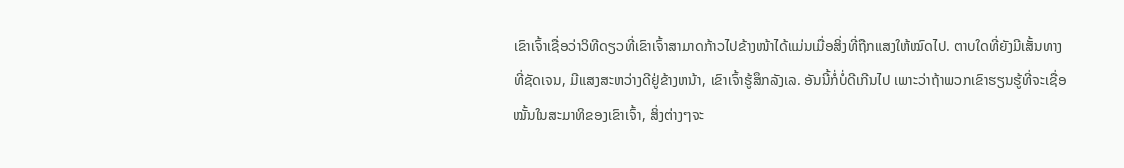ເຂົາເຈົ້າເຊື່ອວ່າວິທີດຽວທີ່ເຂົາເຈົ້າສາມາດກ້າວໄປຂ້າງໜ້າໄດ້ແມ່ນເມື່ອສິ່ງທີ່ຖືກແສງໃຫ້ໝົດໄປ. ຕາບໃດທີ່ຍັງມີເສັ້ນທາງທີ່ຊັດເຈນ, ມີແສງສະຫວ່າງດີຢູ່ຂ້າງຫນ້າ, ເຂົາເຈົ້າຮູ້ສຶກລັງເລ. ອັນນີ້ກໍ່ບໍ່ດີເກີນໄປ ເພາະວ່າຖ້າພວກເຂົາຮຽນຮູ້ທີ່ຈະເຊື່ອໝັ້ນໃນສະມາທິຂອງເຂົາເຈົ້າ, ສິ່ງຕ່າງໆຈະ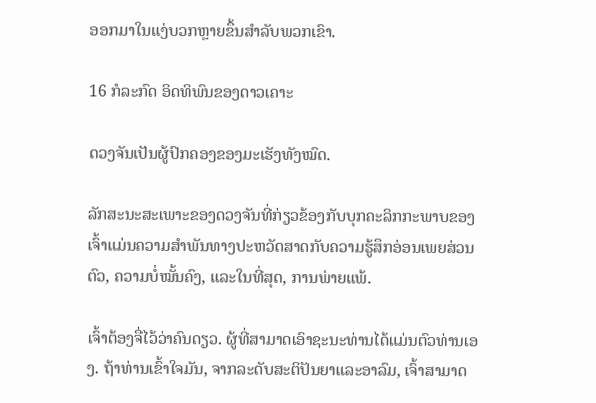ອອກມາໃນແງ່ບວກຫຼາຍຂຶ້ນສຳລັບພວກເຂົາ.

16 ກໍລະກົດ ອິດທິພົນຂອງດາວເຄາະ

ດວງຈັນເປັນຜູ້ປົກຄອງຂອງມະເຮັງທັງໝົດ.

ລັກສະນະສະເພາະຂອງດວງຈັນທີ່ກ່ຽວຂ້ອງກັບບຸກຄະລິກກະພາບຂອງເຈົ້າແມ່ນຄວາມສຳພັນທາງປະຫວັດສາດກັບຄວາມຮູ້ສຶກອ່ອນເພຍສ່ວນຕົວ, ຄວາມບໍ່ໝັ້ນຄົງ, ແລະໃນທີ່ສຸດ, ການພ່າຍແພ້.

ເຈົ້າຕ້ອງຈື່ໄວ້ວ່າຄົນດຽວ. ຜູ້ທີ່ສາມາດເອົາຊະນະທ່ານໄດ້ແມ່ນຕົວທ່ານເອງ. ຖ້າທ່ານເຂົ້າໃຈມັນ, ຈາກລະດັບສະຕິປັນຍາແລະອາລົມ, ເຈົ້າສາມາດ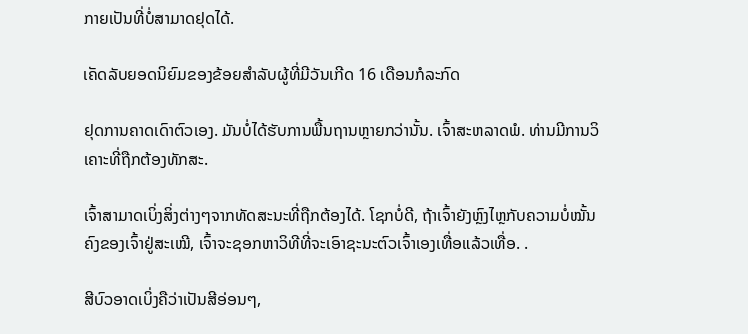ກາຍເປັນທີ່ບໍ່ສາມາດຢຸດໄດ້.

ເຄັດລັບຍອດນິຍົມຂອງຂ້ອຍສໍາລັບຜູ້ທີ່ມີວັນເກີດ 16 ເດືອນກໍລະກົດ

ຢຸດການຄາດເດົາຕົວເອງ. ມັນບໍ່ໄດ້ຮັບການພື້ນຖານຫຼາຍກວ່ານັ້ນ. ເຈົ້າສະຫລາດພໍ. ທ່ານມີການວິເຄາະທີ່ຖືກຕ້ອງທັກສະ.

ເຈົ້າສາມາດເບິ່ງສິ່ງຕ່າງໆຈາກທັດສະນະທີ່ຖືກຕ້ອງໄດ້. ໂຊກບໍ່ດີ, ຖ້າເຈົ້າຍັງຫຼົງໄຫຼກັບຄວາມບໍ່ໝັ້ນຄົງຂອງເຈົ້າຢູ່ສະເໝີ, ເຈົ້າຈະຊອກຫາວິທີທີ່ຈະເອົາຊະນະຕົວເຈົ້າເອງເທື່ອແລ້ວເທື່ອ. .

ສີບົວອາດເບິ່ງຄືວ່າເປັນສີອ່ອນໆ,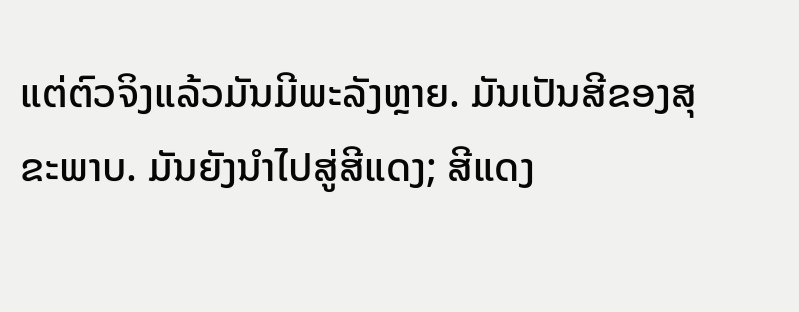ແຕ່ຕົວຈິງແລ້ວມັນມີພະລັງຫຼາຍ. ມັນເປັນສີຂອງສຸຂະພາບ. ມັນຍັງນໍາໄປສູ່ສີແດງ; ສີແດງ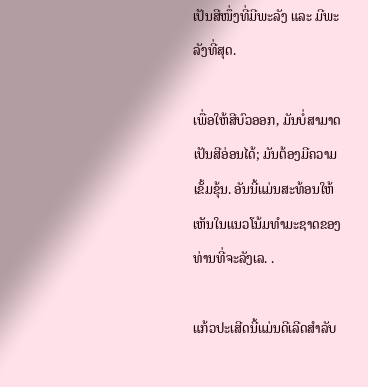ເປັນສີໜຶ່ງທີ່ມີພະລັງ ແລະ ມີພະລັງທີ່ສຸດ.

ເພື່ອໃຫ້ສີບົວອອກ, ມັນບໍ່ສາມາດເປັນສີອ່ອນໄດ້; ມັນຕ້ອງມີຄວາມເຂັ້ມຂຸ້ນ. ອັນນີ້ແມ່ນສະທ້ອນໃຫ້ເຫັນໃນແນວໂນ້ມທໍາມະຊາດຂອງທ່ານທີ່ຈະລັງເລ. .

ແກ້ວປະເສີດນີ້ແມ່ນດີເລີດສໍາລັບ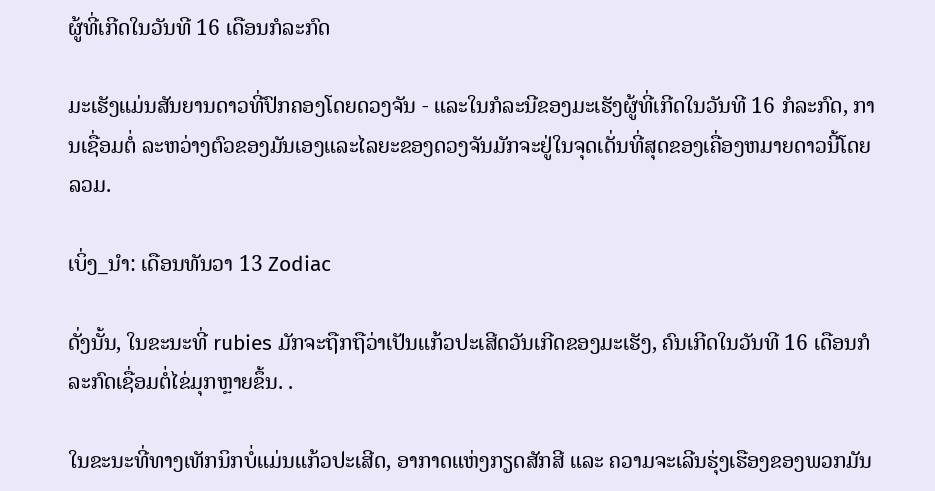ຜູ້ທີ່ເກີດໃນວັນທີ 16 ເດືອນກໍລະກົດ

ມະເຮັງແມ່ນສັນຍານດາວທີ່ປົກຄອງໂດຍດວງຈັນ - ແລະໃນກໍລະນີຂອງມະເຮັງຜູ້ທີ່ເກີດໃນວັນທີ 16 ກໍລະກົດ, ການເຊື່ອມຕໍ່ ລະຫວ່າງຕົວຂອງມັນເອງແລະໄລຍະຂອງດວງຈັນມັກຈະຢູ່ໃນຈຸດເດັ່ນທີ່ສຸດຂອງເຄື່ອງຫມາຍດາວນີ້ໂດຍລວມ.

ເບິ່ງ_ນຳ: ເດືອນທັນວາ 13 Zodiac

ດັ່ງນັ້ນ, ໃນຂະນະທີ່ rubies ມັກຈະຖືກຖືວ່າເປັນແກ້ວປະເສີດວັນເກີດຂອງມະເຮັງ, ຄົນເກີດໃນວັນທີ 16 ເດືອນກໍລະກົດເຊື່ອມຕໍ່ໄຂ່ມຸກຫຼາຍຂຶ້ນ. .

ໃນຂະນະທີ່ທາງເທັກນິກບໍ່ແມ່ນແກ້ວປະເສີດ, ອາກາດແຫ່ງກຽດສັກສີ ແລະ ຄວາມຈະເລີນຮຸ່ງເຮືອງຂອງພວກມັນ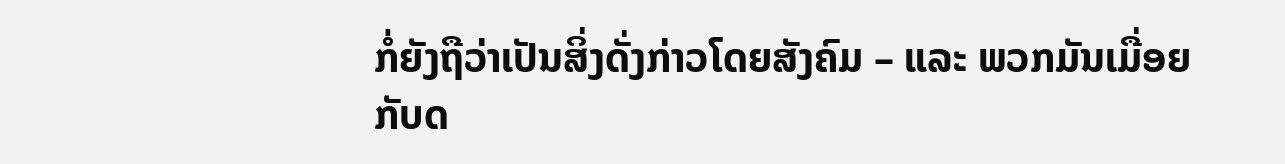ກໍ່ຍັງຖືວ່າເປັນສິ່ງດັ່ງກ່າວໂດຍສັງຄົມ – ແລະ ພວກມັນເມື່ອຍກັບດ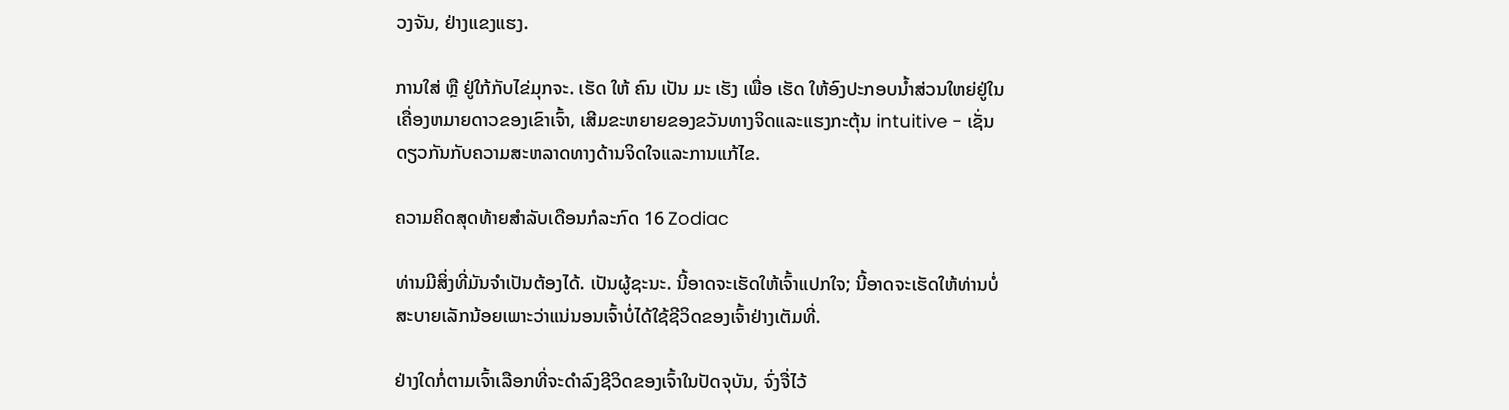ວງຈັນ, ຢ່າງແຂງແຮງ.

ການໃສ່ ຫຼື ຢູ່ໃກ້ກັບໄຂ່ມຸກຈະ. ເຮັດ ໃຫ້ ຄົນ ເປັນ ມະ ເຮັງ ເພື່ອ ເຮັດ ໃຫ້ອົງປະກອບນ້ຳສ່ວນໃຫຍ່ຢູ່ໃນເຄື່ອງຫມາຍດາວຂອງເຂົາເຈົ້າ, ເສີມຂະຫຍາຍຂອງຂວັນທາງຈິດແລະແຮງກະຕຸ້ນ intuitive - ເຊັ່ນດຽວກັນກັບຄວາມສະຫລາດທາງດ້ານຈິດໃຈແລະການແກ້ໄຂ.

ຄວາມຄິດສຸດທ້າຍສໍາລັບເດືອນກໍລະກົດ 16 Zodiac

ທ່ານມີສິ່ງທີ່ມັນຈໍາເປັນຕ້ອງໄດ້. ເປັນຜູ້ຊະນະ. ນີ້ອາດຈະເຮັດໃຫ້ເຈົ້າແປກໃຈ; ນີ້ອາດຈະເຮັດໃຫ້ທ່ານບໍ່ສະບາຍເລັກນ້ອຍເພາະວ່າແນ່ນອນເຈົ້າບໍ່ໄດ້ໃຊ້ຊີວິດຂອງເຈົ້າຢ່າງເຕັມທີ່.

ຢ່າງໃດກໍ່ຕາມເຈົ້າເລືອກທີ່ຈະດໍາລົງຊີວິດຂອງເຈົ້າໃນປັດຈຸບັນ, ຈົ່ງຈື່ໄວ້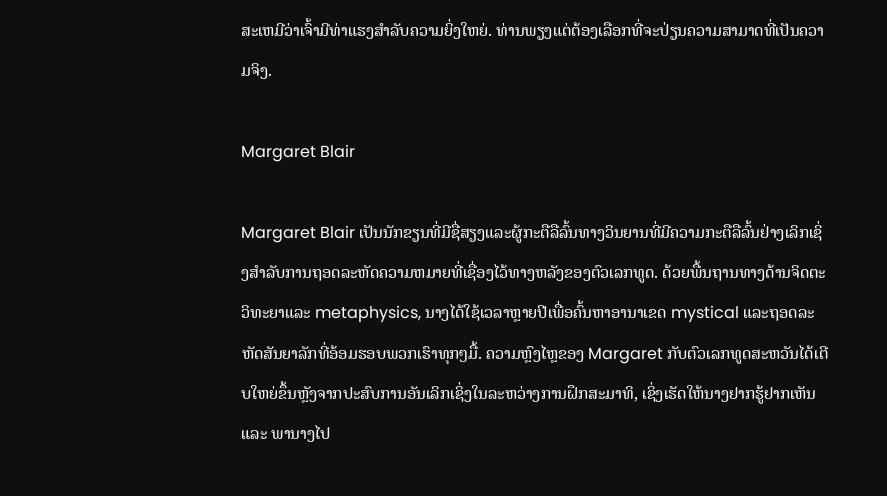ສະເຫມີວ່າເຈົ້າມີທ່າແຮງສໍາລັບຄວາມຍິ່ງໃຫຍ່. ທ່ານພຽງແຕ່ຕ້ອງເລືອກທີ່ຈະປ່ຽນຄວາມສາມາດທີ່ເປັນຄວາມຈິງ.

Margaret Blair

Margaret Blair ເປັນນັກຂຽນທີ່ມີຊື່ສຽງແລະຜູ້ກະຕືລືລົ້ນທາງວິນຍານທີ່ມີຄວາມກະຕືລືລົ້ນຢ່າງເລິກເຊິ່ງສໍາລັບການຖອດລະຫັດຄວາມຫມາຍທີ່ເຊື່ອງໄວ້ທາງຫລັງຂອງຕົວເລກທູດ. ດ້ວຍພື້ນຖານທາງດ້ານຈິດຕະວິທະຍາແລະ metaphysics, ນາງໄດ້ໃຊ້ເວລາຫຼາຍປີເພື່ອຄົ້ນຫາອານາເຂດ mystical ແລະຖອດລະຫັດສັນຍາລັກທີ່ອ້ອມຮອບພວກເຮົາທຸກໆມື້. ຄວາມຫຼົງໄຫຼຂອງ Margaret ກັບຕົວເລກທູດສະຫວັນໄດ້ເຕີບໃຫຍ່ຂຶ້ນຫຼັງຈາກປະສົບການອັນເລິກເຊິ່ງໃນລະຫວ່າງການຝຶກສະມາທິ, ເຊິ່ງເຮັດໃຫ້ນາງຢາກຮູ້ຢາກເຫັນ ແລະ ພານາງໄປ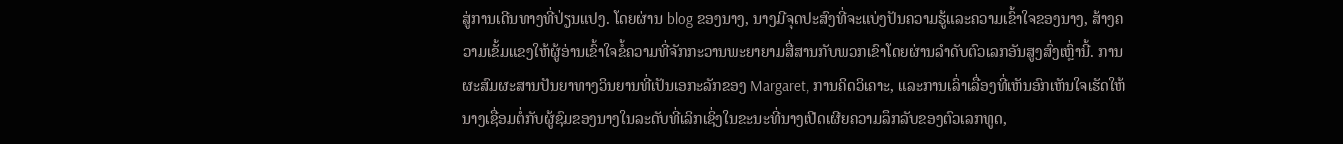ສູ່ການເດີນທາງທີ່ປ່ຽນແປງ. ໂດຍຜ່ານ blog ຂອງນາງ, ນາງມີຈຸດປະສົງທີ່ຈະແບ່ງປັນຄວາມຮູ້ແລະຄວາມເຂົ້າໃຈຂອງນາງ, ສ້າງຄວາມເຂັ້ມແຂງໃຫ້ຜູ້ອ່ານເຂົ້າໃຈຂໍ້ຄວາມທີ່ຈັກກະວານພະຍາຍາມສື່ສານກັບພວກເຂົາໂດຍຜ່ານລໍາດັບຕົວເລກອັນສູງສົ່ງເຫຼົ່ານີ້. ການຜະສົມຜະສານປັນຍາທາງວິນຍານທີ່ເປັນເອກະລັກຂອງ Margaret, ການຄິດວິເຄາະ, ແລະການເລົ່າເລື່ອງທີ່ເຫັນອົກເຫັນໃຈເຮັດໃຫ້ນາງເຊື່ອມຕໍ່ກັບຜູ້ຊົມຂອງນາງໃນລະດັບທີ່ເລິກເຊິ່ງໃນຂະນະທີ່ນາງເປີດເຜີຍຄວາມລຶກລັບຂອງຕົວເລກທູດ,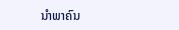ນໍາພາຄົນ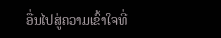ອື່ນໄປສູ່ຄວາມເຂົ້າໃຈທີ່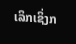ເລິກເຊິ່ງກ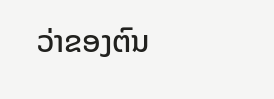ວ່າຂອງຕົນ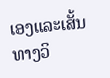ເອງແລະເສັ້ນທາງວິ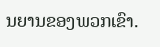ນຍານຂອງພວກເຂົາ.